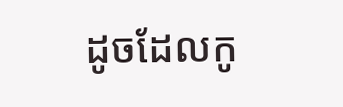ដូចដែលកូ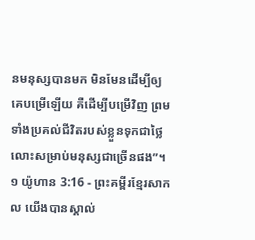នមនុស្សបានមក មិនមែនដើម្បីឲ្យគេបម្រើឡើយ គឺដើម្បីបម្រើវិញ ព្រមទាំងប្រគល់ជីវិតរបស់ខ្លួនទុកជាថ្លៃលោះសម្រាប់មនុស្សជាច្រើនផង”។
១ យ៉ូហាន 3:16 - ព្រះគម្ពីរខ្មែរសាកល យើងបានស្គាល់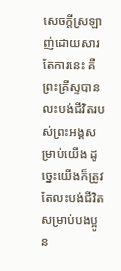សេចក្ដីស្រឡាញ់ដោយសារតែការនេះ គឺព្រះគ្រីស្ទបានលះបង់ជីវិតរបស់ព្រះអង្គសម្រាប់យើង ដូច្នេះយើងក៏ត្រូវតែលះបង់ជីវិតសម្រាប់បងប្អូន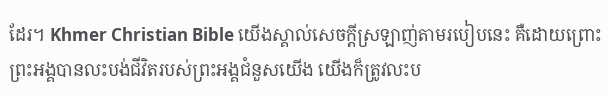ដែរ។ Khmer Christian Bible យើងស្គាល់សេចក្ដីស្រឡាញ់តាមរបៀបនេះ គឺដោយព្រោះព្រះអង្គបានលះបង់ជីវិតរបស់ព្រះអង្គជំនួសយើង យើងក៏ត្រូវលះប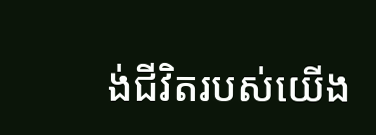ង់ជីវិតរបស់យើង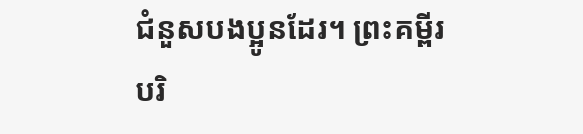ជំនួសបងប្អូនដែរ។ ព្រះគម្ពីរបរិ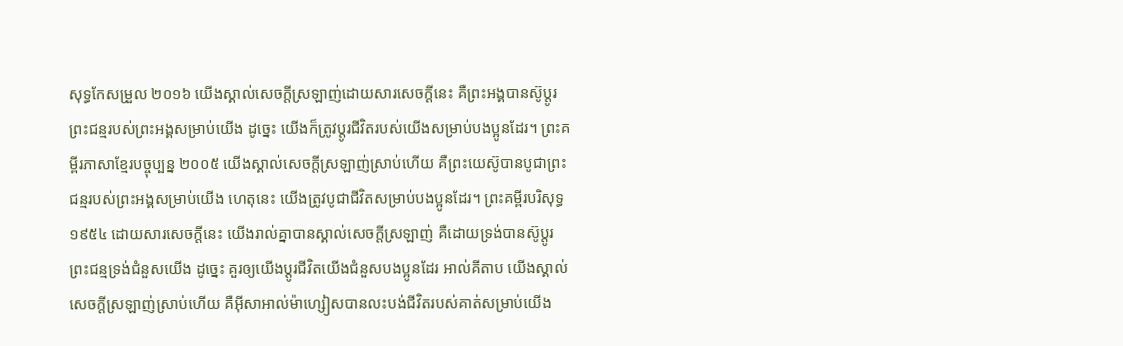សុទ្ធកែសម្រួល ២០១៦ យើងស្គាល់សេចក្ដីស្រឡាញ់ដោយសារសេចក្ដីនេះ គឺព្រះអង្គបានស៊ូប្តូរព្រះជន្មរបស់ព្រះអង្គសម្រាប់យើង ដូច្នេះ យើងក៏ត្រូវប្តូរជីវិតរបស់យើងសម្រាប់បងប្អូនដែរ។ ព្រះគម្ពីរភាសាខ្មែរបច្ចុប្បន្ន ២០០៥ យើងស្គាល់សេចក្ដីស្រឡាញ់ស្រាប់ហើយ គឺព្រះយេស៊ូបានបូជាព្រះជន្មរបស់ព្រះអង្គសម្រាប់យើង ហេតុនេះ យើងត្រូវបូជាជីវិតសម្រាប់បងប្អូនដែរ។ ព្រះគម្ពីរបរិសុទ្ធ ១៩៥៤ ដោយសារសេចក្ដីនេះ យើងរាល់គ្នាបានស្គាល់សេចក្ដីស្រឡាញ់ គឺដោយទ្រង់បានស៊ូប្តូរព្រះជន្មទ្រង់ជំនួសយើង ដូច្នេះ គួរឲ្យយើងប្តូរជីវិតយើងជំនួសបងប្អូនដែរ អាល់គីតាប យើងស្គាល់សេចក្ដីស្រឡាញ់ស្រាប់ហើយ គឺអ៊ីសាអាល់ម៉ាហ្សៀសបានលះបង់ជីវិតរបស់គាត់សម្រាប់យើង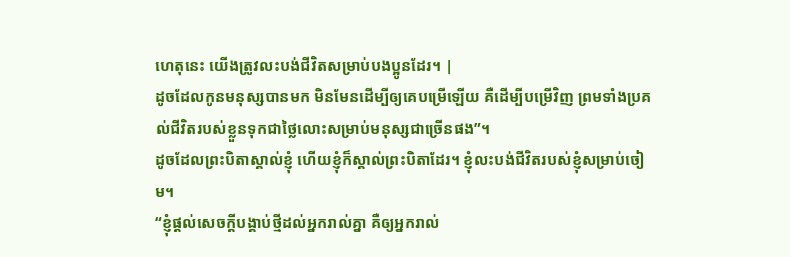ហេតុនេះ យើងត្រូវលះបង់ជីវិតសម្រាប់បងប្អូនដែរ។ |
ដូចដែលកូនមនុស្សបានមក មិនមែនដើម្បីឲ្យគេបម្រើឡើយ គឺដើម្បីបម្រើវិញ ព្រមទាំងប្រគល់ជីវិតរបស់ខ្លួនទុកជាថ្លៃលោះសម្រាប់មនុស្សជាច្រើនផង”។
ដូចដែលព្រះបិតាស្គាល់ខ្ញុំ ហើយខ្ញុំក៏ស្គាល់ព្រះបិតាដែរ។ ខ្ញុំលះបង់ជីវិតរបស់ខ្ញុំសម្រាប់ចៀម។
“ខ្ញុំផ្ដល់សេចក្ដីបង្គាប់ថ្មីដល់អ្នករាល់គ្នា គឺឲ្យអ្នករាល់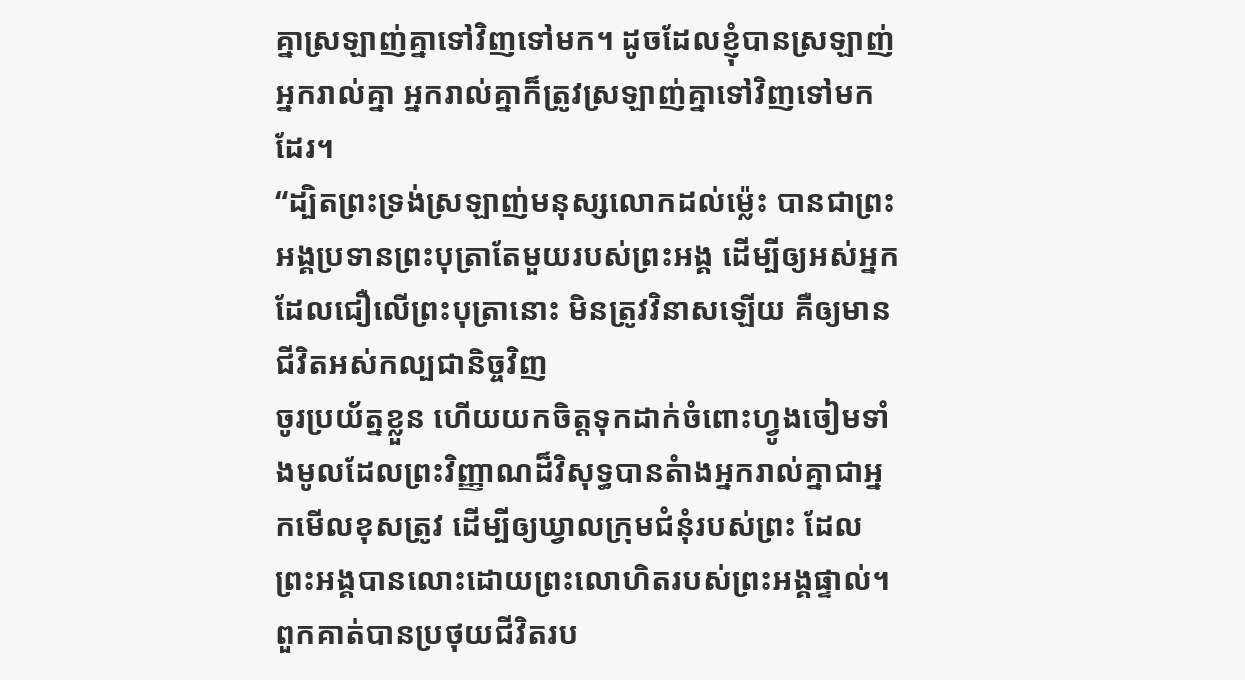គ្នាស្រឡាញ់គ្នាទៅវិញទៅមក។ ដូចដែលខ្ញុំបានស្រឡាញ់អ្នករាល់គ្នា អ្នករាល់គ្នាក៏ត្រូវស្រឡាញ់គ្នាទៅវិញទៅមកដែរ។
“ដ្បិតព្រះទ្រង់ស្រឡាញ់មនុស្សលោកដល់ម្ល៉េះ បានជាព្រះអង្គប្រទានព្រះបុត្រាតែមួយរបស់ព្រះអង្គ ដើម្បីឲ្យអស់អ្នកដែលជឿលើព្រះបុត្រានោះ មិនត្រូវវិនាសឡើយ គឺឲ្យមានជីវិតអស់កល្បជានិច្ចវិញ
ចូរប្រយ័ត្នខ្លួន ហើយយកចិត្តទុកដាក់ចំពោះហ្វូងចៀមទាំងមូលដែលព្រះវិញ្ញាណដ៏វិសុទ្ធបានតំាងអ្នករាល់គ្នាជាអ្នកមើលខុសត្រូវ ដើម្បីឲ្យឃ្វាលក្រុមជំនុំរបស់ព្រះ ដែលព្រះអង្គបានលោះដោយព្រះលោហិតរបស់ព្រះអង្គផ្ទាល់។
ពួកគាត់បានប្រថុយជីវិតរប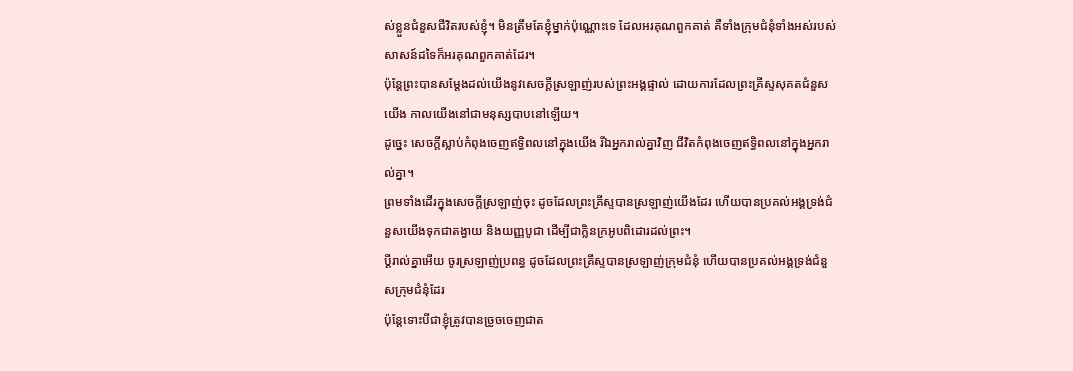ស់ខ្លួនជំនួសជីវិតរបស់ខ្ញុំ។ មិនត្រឹមតែខ្ញុំម្នាក់ប៉ុណ្ណោះទេ ដែលអរគុណពួកគាត់ គឺទាំងក្រុមជំនុំទាំងអស់របស់សាសន៍ដទៃក៏អរគុណពួកគាត់ដែរ។
ប៉ុន្តែព្រះបានសម្ដែងដល់យើងនូវសេចក្ដីស្រឡាញ់របស់ព្រះអង្គផ្ទាល់ ដោយការដែលព្រះគ្រីស្ទសុគតជំនួសយើង កាលយើងនៅជាមនុស្សបាបនៅឡើយ។
ដូច្នេះ សេចក្ដីស្លាប់កំពុងចេញឥទ្ធិពលនៅក្នុងយើង រីឯអ្នករាល់គ្នាវិញ ជីវិតកំពុងចេញឥទ្ធិពលនៅក្នុងអ្នករាល់គ្នា។
ព្រមទាំងដើរក្នុងសេចក្ដីស្រឡាញ់ចុះ ដូចដែលព្រះគ្រីស្ទបានស្រឡាញ់យើងដែរ ហើយបានប្រគល់អង្គទ្រង់ជំនួសយើងទុកជាតង្វាយ និងយញ្ញបូជា ដើម្បីជាក្លិនក្រអូបពិដោរដល់ព្រះ។
ប្ដីរាល់គ្នាអើយ ចូរស្រឡាញ់ប្រពន្ធ ដូចដែលព្រះគ្រីស្ទបានស្រឡាញ់ក្រុមជំនុំ ហើយបានប្រគល់អង្គទ្រង់ជំនួសក្រុមជំនុំដែរ
ប៉ុន្តែទោះបីជាខ្ញុំត្រូវបានច្រូចចេញជាត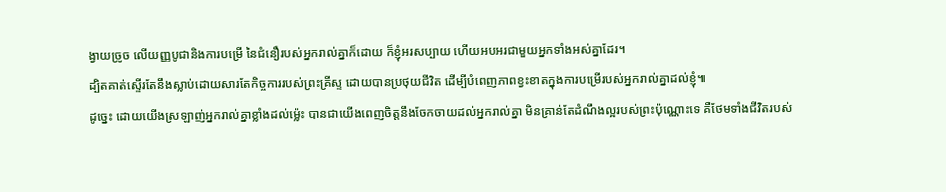ង្វាយច្រូច លើយញ្ញបូជានិងការបម្រើ នៃជំនឿរបស់អ្នករាល់គ្នាក៏ដោយ ក៏ខ្ញុំអរសប្បាយ ហើយអបអរជាមួយអ្នកទាំងអស់គ្នាដែរ។
ដ្បិតគាត់ស្ទើរតែនឹងស្លាប់ដោយសារតែកិច្ចការរបស់ព្រះគ្រីស្ទ ដោយបានប្រថុយជីវិត ដើម្បីបំពេញភាពខ្វះខាតក្នុងការបម្រើរបស់អ្នករាល់គ្នាដល់ខ្ញុំ៕
ដូច្នេះ ដោយយើងស្រឡាញ់អ្នករាល់គ្នាខ្លាំងដល់ម្ល៉េះ បានជាយើងពេញចិត្តនឹងចែកចាយដល់អ្នករាល់គ្នា មិនគ្រាន់តែដំណឹងល្អរបស់ព្រះប៉ុណ្ណោះទេ គឺថែមទាំងជីវិតរបស់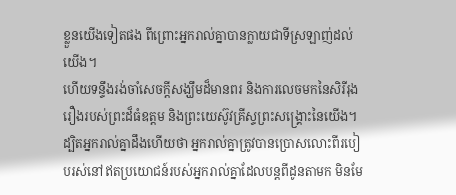ខ្លួនយើងទៀតផង ពីព្រោះអ្នករាល់គ្នាបានក្លាយជាទីស្រឡាញ់ដល់យើង។
ហើយទន្ទឹងរង់ចាំសេចក្ដីសង្ឃឹមដ៏មានពរ និងការលេចមកនៃសិរីរុងរឿងរបស់ព្រះដ៏ធំឧត្ដម និងព្រះយេស៊ូវគ្រីស្ទព្រះសង្គ្រោះនៃយើង។
ដ្បិតអ្នករាល់គ្នាដឹងហើយថា អ្នករាល់គ្នាត្រូវបានប្រោសលោះពីរបៀបរស់នៅឥតប្រយោជន៍របស់អ្នករាល់គ្នាដែលបន្តពីដូនតាមក មិនមែ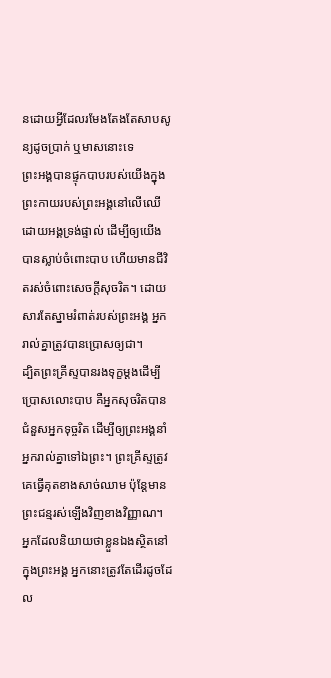នដោយអ្វីដែលរមែងតែងតែសាបសូន្យដូចប្រាក់ ឬមាសនោះទេ
ព្រះអង្គបានផ្ទុកបាបរបស់យើងក្នុងព្រះកាយរបស់ព្រះអង្គនៅលើឈើដោយអង្គទ្រង់ផ្ទាល់ ដើម្បីឲ្យយើងបានស្លាប់ចំពោះបាប ហើយមានជីវិតរស់ចំពោះសេចក្ដីសុចរិត។ ដោយសារតែស្នាមរំពាត់របស់ព្រះអង្គ អ្នករាល់គ្នាត្រូវបានប្រោសឲ្យជា។
ដ្បិតព្រះគ្រីស្ទបានរងទុក្ខម្ដងដើម្បីប្រោសលោះបាប គឺអ្នកសុចរិតបានជំនួសអ្នកទុច្ចរិត ដើម្បីឲ្យព្រះអង្គនាំអ្នករាល់គ្នាទៅឯព្រះ។ ព្រះគ្រីស្ទត្រូវគេធ្វើគុតខាងសាច់ឈាម ប៉ុន្តែមានព្រះជន្មរស់ឡើងវិញខាងវិញ្ញាណ។
អ្នកដែលនិយាយថាខ្លួនឯងស្ថិតនៅក្នុងព្រះអង្គ អ្នកនោះត្រូវតែដើរដូចដែល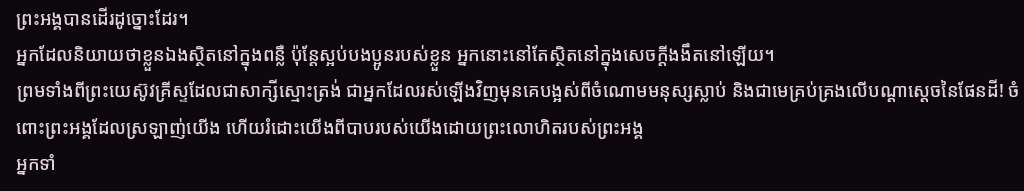ព្រះអង្គបានដើរដូច្នោះដែរ។
អ្នកដែលនិយាយថាខ្លួនឯងស្ថិតនៅក្នុងពន្លឺ ប៉ុន្តែស្អប់បងប្អូនរបស់ខ្លួន អ្នកនោះនៅតែស្ថិតនៅក្នុងសេចក្ដីងងឹតនៅឡើយ។
ព្រមទាំងពីព្រះយេស៊ូវគ្រីស្ទដែលជាសាក្សីស្មោះត្រង់ ជាអ្នកដែលរស់ឡើងវិញមុនគេបង្អស់ពីចំណោមមនុស្សស្លាប់ និងជាមេគ្រប់គ្រងលើបណ្ដាស្ដេចនៃផែនដី! ចំពោះព្រះអង្គដែលស្រឡាញ់យើង ហើយរំដោះយើងពីបាបរបស់យើងដោយព្រះលោហិតរបស់ព្រះអង្គ
អ្នកទាំ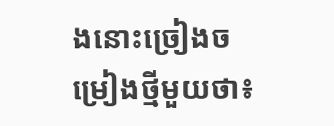ងនោះច្រៀងចម្រៀងថ្មីមួយថា៖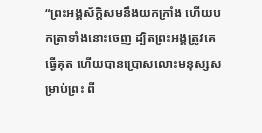“ព្រះអង្គស័ក្ដិសមនឹងយកក្រាំង ហើយបកត្រាទាំងនោះចេញ ដ្បិតព្រះអង្គត្រូវគេធ្វើគុត ហើយបានប្រោសលោះមនុស្សសម្រាប់ព្រះ ពី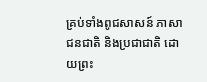គ្រប់ទាំងពូជសាសន៍ ភាសា ជនជាតិ និងប្រជាជាតិ ដោយព្រះ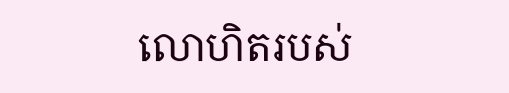លោហិតរបស់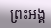ព្រះអង្គ